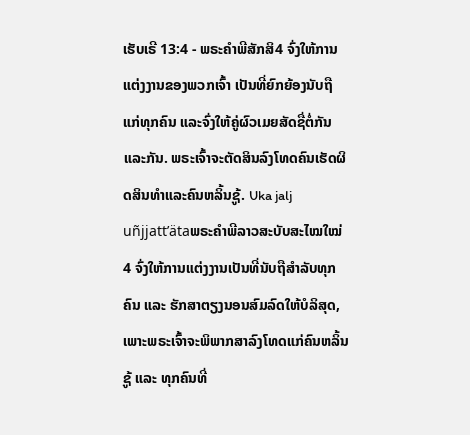ເຮັບເຣີ 13:4 - ພຣະຄຳພີສັກສິ4 ຈົ່ງໃຫ້ການແຕ່ງງານຂອງພວກເຈົ້າ ເປັນທີ່ຍົກຍ້ອງນັບຖືແກ່ທຸກຄົນ ແລະຈົ່ງໃຫ້ຄູ່ຜົວເມຍສັດຊື່ຕໍ່ກັນແລະກັນ. ພຣະເຈົ້າຈະຕັດສິນລົງໂທດຄົນເຮັດຜິດສິນທຳແລະຄົນຫລິ້ນຊູ້. Uka jalj uñjjattʼätaພຣະຄຳພີລາວສະບັບສະໄໝໃໝ່4 ຈົ່ງໃຫ້ການແຕ່ງງານເປັນທີ່ນັບຖືສຳລັບທຸກຄົນ ແລະ ຮັກສາຕຽງນອນສົມລົດໃຫ້ບໍລິສຸດ, ເພາະພຣະເຈົ້າຈະພິພາກສາລົງໂທດແກ່ຄົນຫລິ້ນຊູ້ ແລະ ທຸກຄົນທີ່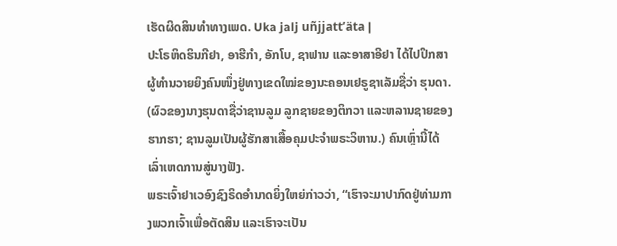ເຮັດຜິດສິນທຳທາງເພດ. Uka jalj uñjjattʼäta |
ປະໂຣຫິດຮິນກີຢາ, ອາຮີກຳ, ອັກໂບ, ຊາຟານ ແລະອາສາອີຢາ ໄດ້ໄປປຶກສາຜູ້ທຳນວາຍຍິງຄົນໜຶ່ງຢູ່ທາງເຂດໃໝ່ຂອງນະຄອນເຢຣູຊາເລັມຊື່ວ່າ ຮຸນດາ. (ຜົວຂອງນາງຮຸນດາຊື່ວ່າຊານລູມ ລູກຊາຍຂອງຕິກວາ ແລະຫລານຊາຍຂອງຮາກຮາ; ຊານລູມເປັນຜູ້ຮັກສາເສື້ອຄຸມປະຈຳພຣະວິຫານ.) ຄົນເຫຼົ່ານີ້ໄດ້ເລົ່າເຫດການສູ່ນາງຟັງ.
ພຣະເຈົ້າຢາເວອົງຊົງຣິດອຳນາດຍິ່ງໃຫຍ່ກ່າວວ່າ, “ເຮົາຈະມາປາກົດຢູ່ທ່າມກາງພວກເຈົ້າເພື່ອຕັດສິນ ແລະເຮົາຈະເປັນ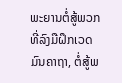ພະຍານຕໍ່ສູ້ພວກທີ່ລົງມືຝຶກເວດມົນຄາຖາ, ຕໍ່ສູ້ພ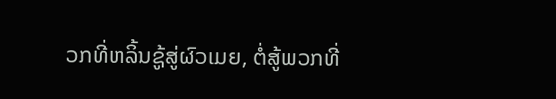ວກທີ່ຫລິ້ນຊູ້ສູ່ຜົວເມຍ, ຕໍ່ສູ້ພວກທີ່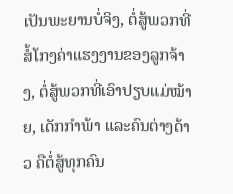ເປັນພະຍານບໍ່ຈິງ, ຕໍ່ສູ້ພວກທີ່ສໍ້ໂກງຄ່າແຮງງານຂອງລູກຈ້າງ, ຕໍ່ສູ້ພວກທີ່ເອົາປຽບແມ່ໝ້າຍ, ເດັກກຳພ້າ ແລະຄົນຕ່າງດ້າວ ຄືຕໍ່ສູ້ທຸກຄົນ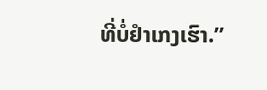ທີ່ບໍ່ຢຳເກງເຮົາ.”